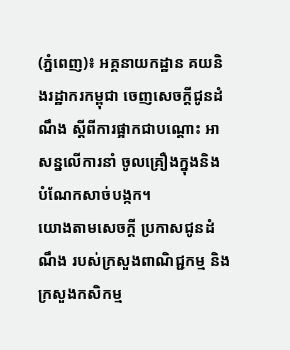(ភ្នំពេញ)៖ អគ្គនាយកដ្ឋាន គយនិងរដ្ឋាករកម្ពុជា ចេញសេចក្តីជូនដំណឹង ស្តីពីការផ្អាកជាបណ្តោះ អាសន្នលើការនាំ ចូលគ្រឿងក្នុងនិង បំណែកសាច់បង្កក។
យោងតាមសេចក្តី ប្រកាសជូនដំណឹង របស់ក្រសួងពាណិជ្ជកម្ម និងក្រសួងកសិកម្ម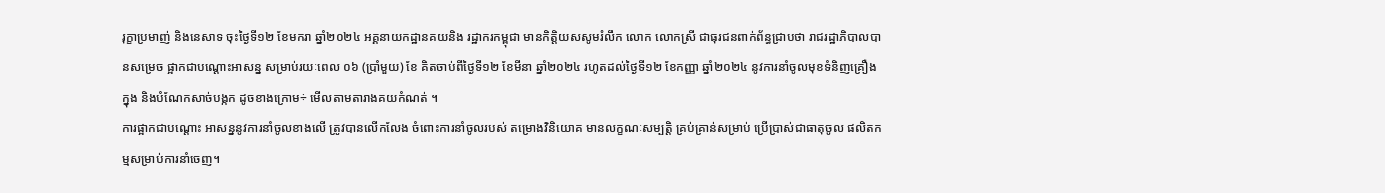រុក្ខាប្រមាញ់ និងនេសាទ ចុះថ្ងៃទី១២ ខែមករា ឆ្នាំ២០២៤ អគ្គនាយកដ្ឋានគយនិង រដ្ឋាករកម្ពុជា មានកិត្តិយសសូមរំលឹក លោក លោកស្រី ជាធុរជនពាក់ព័ន្ធជ្រាបថា រាជរដ្ឋាភិបាលបានសម្រេច ផ្អាកជាបណ្ដោះអាសន្ន សម្រាប់រយៈពេល ០៦ (ប្រាំមួយ) ខែ គិតចាប់ពីថ្ងៃទី១២ ខែមីនា ឆ្នាំ២០២៤ រហូតដល់ថ្ងៃទី១២ ខែកញ្ញា ឆ្នាំ២០២៤ នូវការនាំចូលមុខទំនិញគ្រឿងក្នុង និងបំណែកសាច់បង្កក ដូចខាងក្រោម÷ មើលតាមតារាងគយកំណត់ ។
ការផ្អាកជាបណ្តោះ អាសន្ននូវការនាំចូលខាងលើ ត្រូវបានលើកលែង ចំពោះការនាំចូលរបស់ តម្រោងវិនិយោគ មានលក្ខណៈសម្បត្តិ គ្រប់គ្រាន់សម្រាប់ ប្រើប្រាស់ជាធាតុចូល ផលិតកម្មសម្រាប់ការនាំចេញ។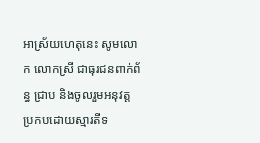អាស្រ័យហេតុនេះ សូមលោក លោកស្រី ជាធុរជនពាក់ព័ន្ធ ជ្រាប និងចូលរួមអនុវត្ត ប្រកបដោយស្មារតីទ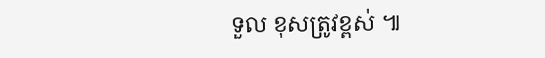ទួល ខុសត្រូវខ្ពស់ ៕